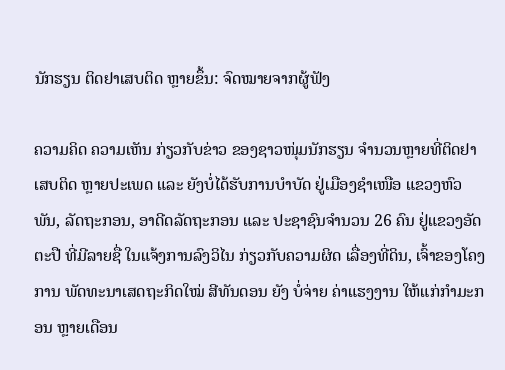ນັກຮຽນ ຕິດຢາເສບຕິດ ຫຼາຍຂຶ້ນ: ຈົດໝາຍຈາກຜູ້ຟັງ

ຄວາມຄິດ ຄວາມເຫັນ ກ່ຽວກັບຂ່າວ ຂອງຊາວໜຸ່ມນັກຮຽນ ຈຳນວນຫຼາຍທີ່ຕິດຢາເສບຕິດ ຫຼາຍປະເພດ ແລະ ຍັງບໍ່ໄດ້ຮັບການບຳບັດ ຢູ່ເມືອງຊຳເໜືອ ແຂວງຫົວພັນ, ລັດຖະກອນ, ອາດີດລັດຖະກອນ ແລະ ປະຊາຊົນຈຳນວນ 26 ຄົນ ຢູ່ແຂວງອັດຕະປື ທີ່ມີລາຍຊື່ ໃນແຈ້ງການລົງວິໄນ ກ່ຽວກັບຄວາມຜິດ ເລື່ອງທີ່ດິນ, ເຈົ້າຂອງໂຄງການ ພັດທະນາເສດຖະກິດໃໝ່ ສີທັນດອນ ຍັງ ບໍ່ຈ່າຍ ຄ່າແຮງງານ ໃຫ້ແກ່ກໍາມະກອນ ຫຼາຍເດືອນ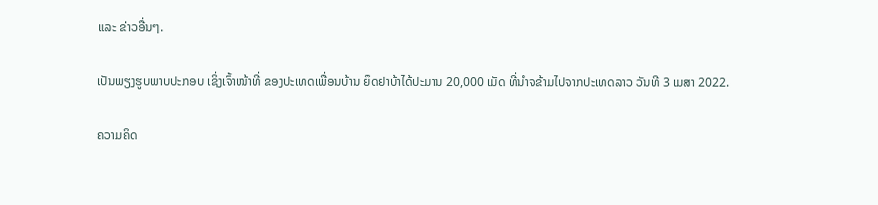ແລະ ຂ່າວອື່ນໆ.

ເປັນພຽງຮູບພາບປະກອບ ເຊິ່ງເຈົ້າໜ້າທີ່ ຂອງປະເທດເພື່ອນບ້ານ ຍຶດຢາບ້າໄດ້ປະມານ 20,000 ເມັດ ທີ່ນຳຈຂ້າມໄປຈາກປະເທດລາວ ວັນທີ 3 ເມສາ 2022.

ຄວາມຄິດ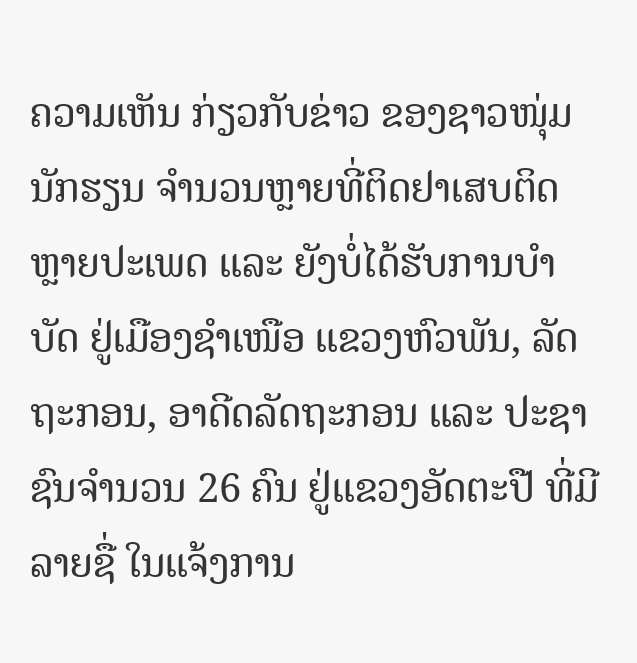ຄວາມເຫັນ ກ່ຽວກັບຂ່າວ ຂອງຊາວໜຸ່ມນັກຮຽນ ຈຳນວນຫຼາຍທີ່ຕິດຢາເສບຕິດ ຫຼາຍປະເພດ ແລະ ຍັງບໍ່ໄດ້ຮັບການບຳບັດ ຢູ່ເມືອງຊຳເໜືອ ແຂວງຫົວພັນ, ລັດຖະກອນ, ອາດີດລັດຖະກອນ ແລະ ປະຊາຊົນຈຳນວນ 26 ຄົນ ຢູ່ແຂວງອັດຕະປື ທີ່ມີລາຍຊື່ ໃນແຈ້ງການ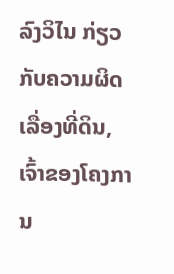ລົງວິໄນ ກ່ຽວກັບຄວາມຜິດ ເລື່ອງທີ່ດິນ, ເຈົ້າຂອງໂຄງການ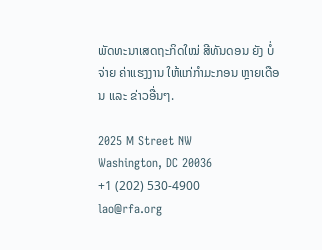ພັດທະນາເສດຖະກິດໃໝ່ ສີທັນດອນ ຍັງ ບໍ່ຈ່າຍ ຄ່າແຮງງານ ໃຫ້ແກ່ກໍາມະກອນ ຫຼາຍເດືອນ ແລະ ຂ່າວອື່ນໆ.

2025 M Street NW
Washington, DC 20036
+1 (202) 530-4900
lao@rfa.org